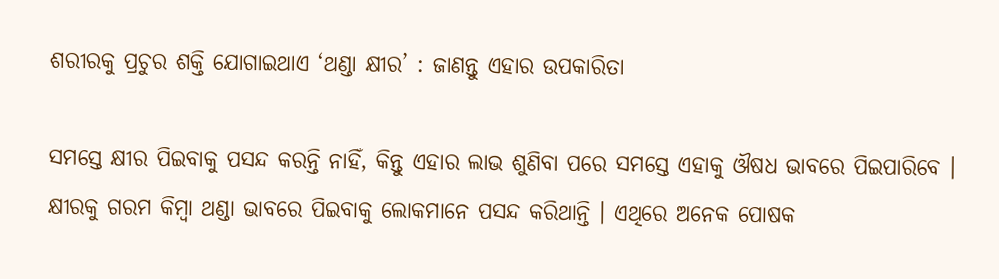ଶରୀରକୁ ପ୍ରଚୁର ଶକ୍ତି ଯୋଗାଇଥାଏ ‘ଥଣ୍ଡା କ୍ଷୀର’ : ଜାଣନ୍ତୁ ଏହାର ଉପକାରିତା

ସମସ୍ତେ କ୍ଷୀର ପିଇବାକୁ ପସନ୍ଦ କରନ୍ତି ନାହିଁ, କିନ୍ତୁ ଏହାର ଲାଭ ଶୁଣିବା ପରେ ସମସ୍ତେ ଏହାକୁ ଔଷଧ ଭାବରେ ପିଇପାରିବେ । କ୍ଷୀରକୁ ଗରମ କିମ୍ବା ଥଣ୍ଡା ଭାବରେ ପିଇବାକୁ ଲୋକମାନେ ପସନ୍ଦ କରିଥାନ୍ତି । ଏଥିରେ ଅନେକ ପୋଷକ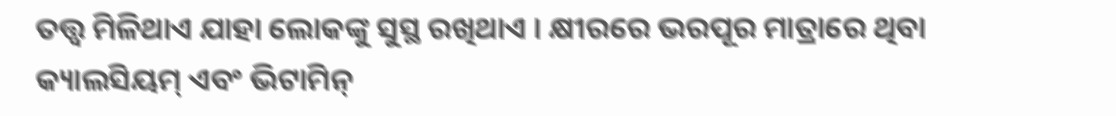ତତ୍ତ୍ୱ ମିଳିଥାଏ ଯାହା ଲୋକଙ୍କୁ ସୁସ୍ଥ ରଖିଥାଏ । କ୍ଷୀରରେ ଭରପୂର ମାତ୍ରାରେ ଥିବା କ୍ୟାଲସିୟମ୍ ଏବଂ ଭିଟାମିନ୍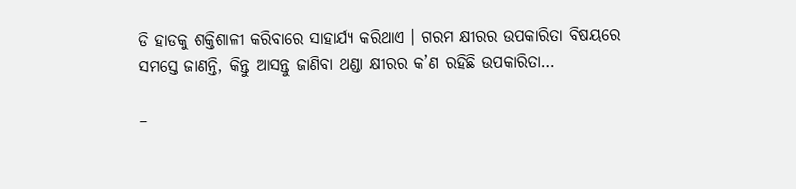ଡି ହାଡକୁ ଶକ୍ତିଶାଳୀ କରିବାରେ ସାହାର୍ଯ୍ୟ କରିଥାଏ । ଗରମ କ୍ଷୀରର ଉପକାରିତା ବିଷୟରେ ସମସ୍ତେ ଜାଣନ୍ତି, କିନ୍ତୁ ଆସନ୍ତୁ ଜାଣିବା ଥଣ୍ଡା କ୍ଷୀରର କ’ଣ ରହିଛି ଉପକାରିତା…

–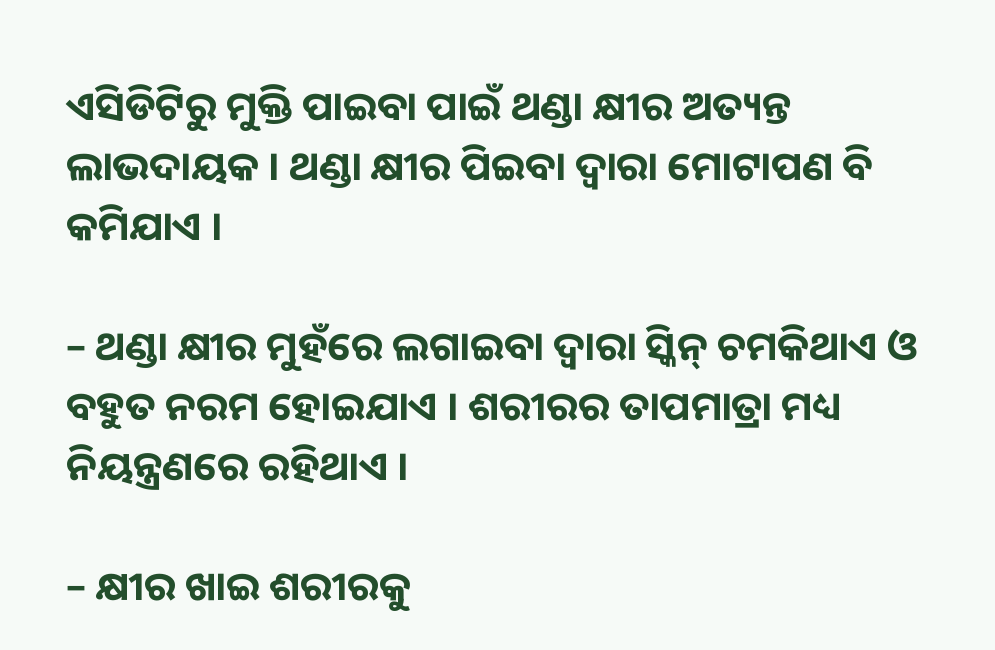ଏସିଡିଟିରୁ ମୁକ୍ତି ପାଇବା ପାଇଁ ଥଣ୍ଡା କ୍ଷୀର ଅତ୍ୟନ୍ତ ଲାଭଦାୟକ । ଥଣ୍ଡା କ୍ଷୀର ପିଇବା ଦ୍ୱାରା ମୋଟାପଣ ବି କମିଯାଏ ।

– ଥଣ୍ଡା କ୍ଷୀର ମୁହଁରେ ଲଗାଇବା ଦ୍ୱାରା ସ୍କିନ୍ ଚମକିଥାଏ ଓ ବହୁତ ନରମ ହୋଇଯାଏ । ଶରୀରର ତାପମାତ୍ରା ମଧ୍ୟ ନିୟନ୍ତ୍ରଣରେ ରହିଥାଏ ।

– କ୍ଷୀର ଖାଇ ଶରୀରକୁ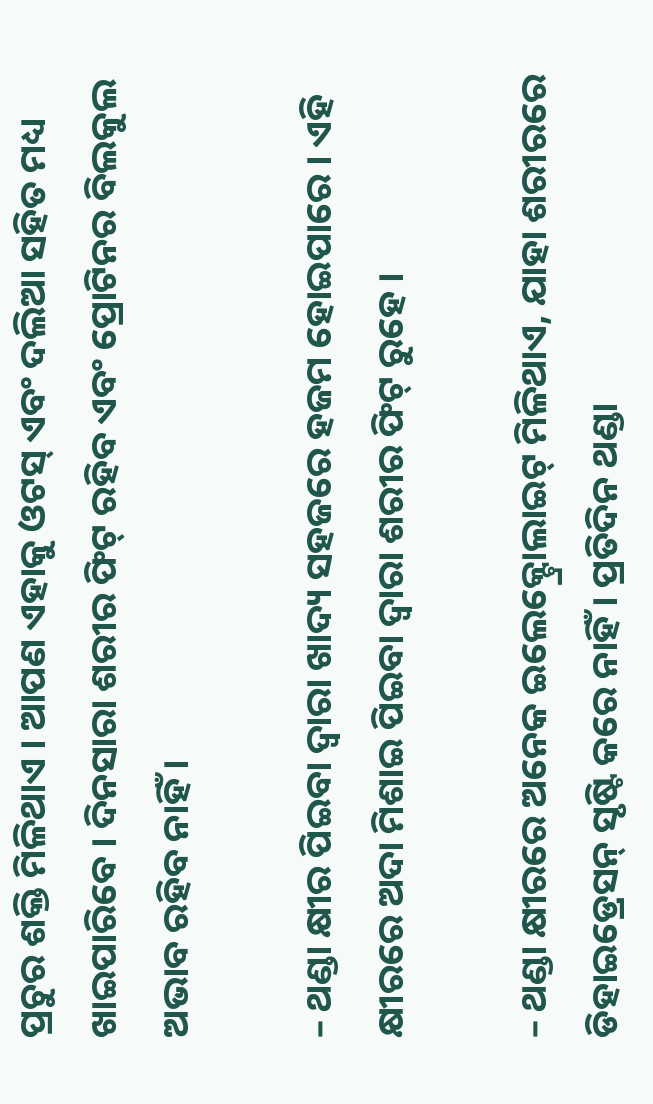ପ୍ରଚୁର ଶକ୍ତି ମିଳିଥାଏ । ଆପଣ ଏହାକୁ ଓଟସ୍ ଏବଂ ଦଲିଆ ସହିତ ମଧ୍ୟ ଖାଇପାରିବେ । ଦିନସାରା ଶରୀର ଫିଟ୍ ରହିବ ଏବଂ ପ୍ରୋଟିନର ବିଲକୁଲ ଅଭାବ ରହିବ ନାହିଁ ।

– ଥଣ୍ଡା କ୍ଷୀର ପିଇବା ଦ୍ୱାରା ଖାଦ୍ୟ ସହଜରେ ହଜମ ହୋଇପାରେ । ଏହି କ୍ଷୀରରେ ଅଦା ମିଶାଇ ପିଇବା ଦ୍ୱାରା ଶରୀର ଫିଟ୍ ରୁହେ ।

– ଥଣ୍ଡା କ୍ଷୀରରେ ଅନେକ ଇଲେକ୍ଟ୍ରୋଲାଇଟ୍ ମିଳିଥାଏ, ଯାହା ଶରୀରରେ ଡିହାଇଡ୍ରେସନ୍ ସୃଷ୍ଟି କରେ ନାହିଁ । ପ୍ରତିଦିନ ଥଣ୍ଡା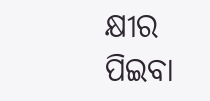କ୍ଷୀର ପିଇବା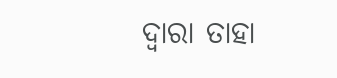ଦ୍ୱାରା ତାହା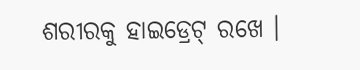ଶରୀରକୁ ହାଇଡ୍ରେଟ୍ ରଖେ ।